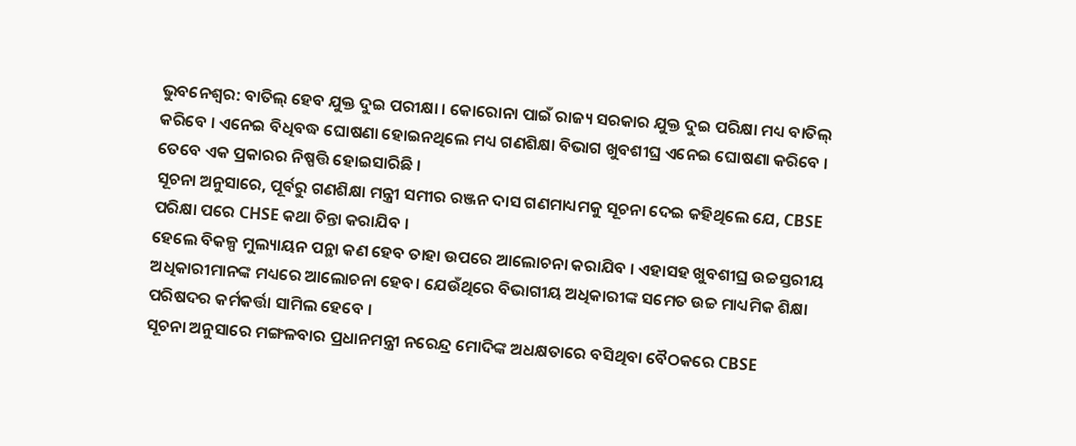ଭୁବନେଶ୍ବର: ବାତିଲ୍ ହେବ ଯୁକ୍ତ ଦୁଇ ପରୀକ୍ଷା । କୋରୋନା ପାଇଁ ରାଜ୍ୟ ସରକାର ଯୁକ୍ତ ଦୁଇ ପରିକ୍ଷା ମଧ୍ୟ ବାତିଲ୍ କରିବେ । ଏନେଇ ବିଧିବଦ୍ଧ ଘୋଷଣା ହୋଇନଥିଲେ ମଧ୍ୟ ଗଣଶିକ୍ଷା ବିଭାଗ ଖୁବଶୀଘ୍ର ଏନେଇ ଘୋଷଣା କରିବେ । ତେବେ ଏକ ପ୍ରକାରର ନିଷ୍ପତ୍ତି ହୋଇସାରିଛି ।
ସୂଚନା ଅନୁସାରେ, ପୂର୍ବରୁ ଗଣଶିକ୍ଷା ମନ୍ତ୍ରୀ ସମୀର ରଞ୍ଜନ ଦାସ ଗଣମାଧ୍ୟମକୁ ସୂଚନା ଦେଇ କହିଥିଲେ ଯେ, CBSE ପରିକ୍ଷା ପରେ CHSE କଥା ଚିନ୍ତା କରାଯିବ ।
ହେଲେ ବିକଳ୍ପ ମୁଲ୍ୟାୟନ ପନ୍ଥା କଣ ହେବ ତାହା ଉପରେ ଆଲୋଚନା କରାଯିବ । ଏହାସହ ଖୁବଶୀଘ୍ର ଉଚ୍ଚସ୍ତରୀୟ ଅଧିକାରୀମାନଙ୍କ ମଧ୍ୟରେ ଆଲୋଚନା ହେବ। ଯେଉଁଥିରେ ବିଭାଗୀୟ ଅଧିକାରୀଙ୍କ ସମେତ ଉଚ୍ଚ ମାଧ୍ୟମିକ ଶିକ୍ଷା ପରିଷଦର କର୍ମକର୍ତ୍ତା ସାମିଲ ହେବେ ।
ସୂଚନା ଅନୁସାରେ ମଙ୍ଗଳବାର ପ୍ରଧାନମନ୍ତ୍ରୀ ନରେନ୍ଦ୍ର ମୋଦିଙ୍କ ଅଧକ୍ଷତାରେ ବସିଥିବା ବୈଠକରେ CBSE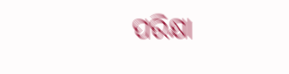ପରିକ୍ଷା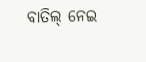ବାତିଲ୍ ନେଇ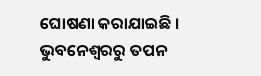ଘୋଷଣା କରାଯାଇଛି ।
ଭୁବନେଶ୍ବରରୁ ତପନ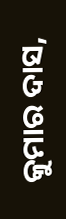କୁମାର ଦାସ,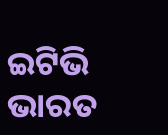ଇଟିଭି ଭାରତ